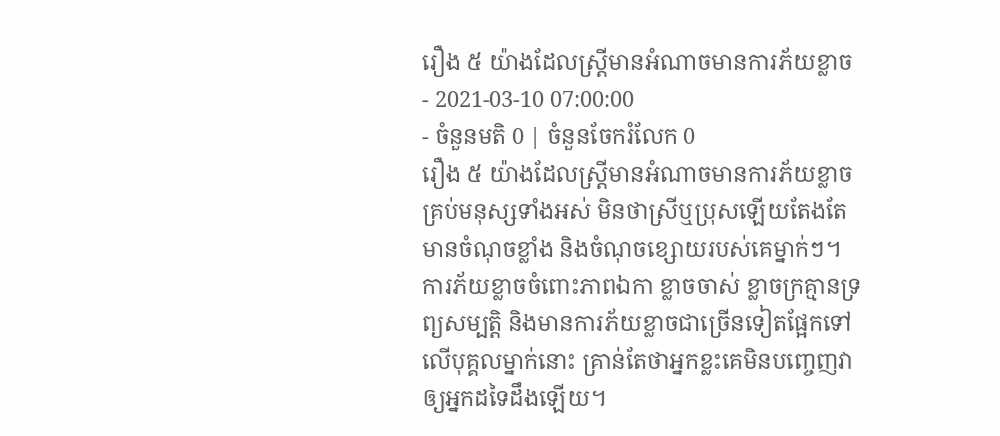រឿង ៥ យ៉ាងដែលស្ត្រីមានអំណាចមានការភ័យខ្លាច
- 2021-03-10 07:00:00
- ចំនួនមតិ 0 | ចំនួនចែករំលែក 0
រឿង ៥ យ៉ាងដែលស្ត្រីមានអំណាចមានការភ័យខ្លាច
គ្រប់មនុស្សទាំងអស់ មិនថាស្រីឬប្រុសឡើយតែងតែមានចំណុចខ្លាំង និងចំណុចខ្សោយរបស់គេម្នាក់ៗ។ ការភ័យខ្លាចចំពោះភាពឯកា ខ្លាចចាស់ ខ្លាចក្រគ្មានទ្រព្យសម្បត្តិ និងមានការភ័យខ្លាចជាច្រើនទៀតផ្អែកទៅលើបុគ្គលម្នាក់នោះ គ្រាន់តែថាអ្នកខ្លះគេមិនបញ្ចេញវាឲ្យអ្នកដទៃដឹងឡើយ។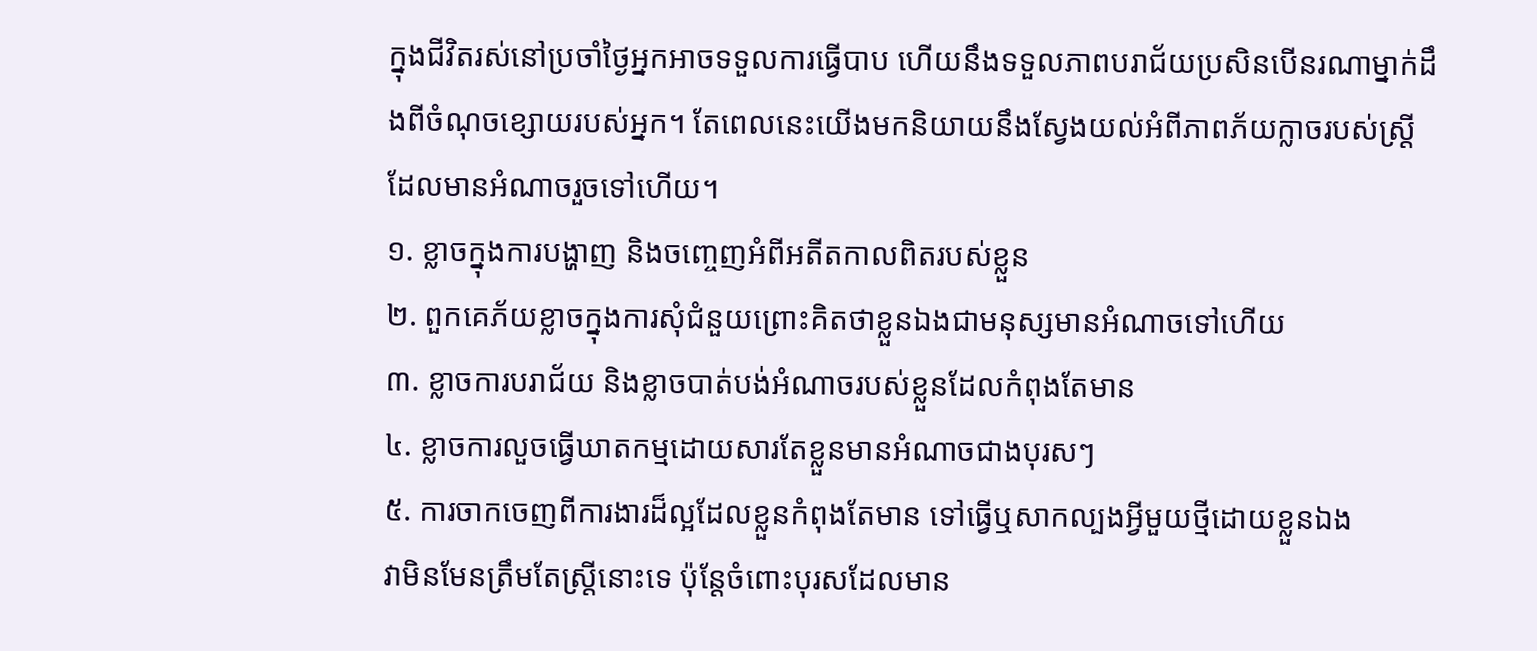ក្នុងជីវិតរស់នៅប្រចាំថ្ងៃអ្នកអាចទទួលការធ្វើបាប ហើយនឹងទទួលភាពបរាជ័យប្រសិនបើនរណាម្នាក់ដឹងពីចំណុចខ្សោយរបស់អ្នក។ តែពេលនេះយើងមកនិយាយនឹងស្វែងយល់អំពីភាពភ័យក្លាចរបស់ស្ត្រីដែលមានអំណាចរួចទៅហើយ។
១. ខ្លាចក្នុងការបង្ហាញ និងចញ្ចេញអំពីអតីតកាលពិតរបស់ខ្លួន
២. ពួកគេភ័យខ្លាចក្នុងការសុំជំនួយព្រោះគិតថាខ្លួនឯងជាមនុស្សមានអំណាចទៅហើយ
៣. ខ្លាចការបរាជ័យ និងខ្លាចបាត់បង់អំណាចរបស់ខ្លួនដែលកំពុងតែមាន
៤. ខ្លាចការលួចធ្វើឃាតកម្មដោយសារតែខ្លួនមានអំណាចជាងបុរសៗ
៥. ការចាកចេញពីការងារដ៏ល្អដែលខ្លួនកំពុងតែមាន ទៅធ្វើឬសាកល្បងអ្វីមួយថ្មីដោយខ្លួនឯង
វាមិនមែនត្រឹមតែស្ត្រីនោះទេ ប៉ុន្តែចំពោះបុរសដែលមាន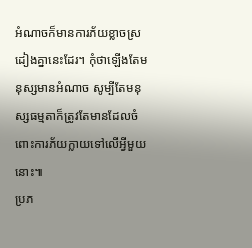អំណាចក៏មានការភ័យខ្លាចស្រដៀងគ្នានេះដែរ។ កុំថាឡើងតែមនុស្សមានអំណាច សូម្បីតែមនុស្សធម្មតាក៏ត្រូវតែមានដែលចំពោះការភ័យក្លាយទៅលើអ្វីមួយនោះ៕
ប្រភ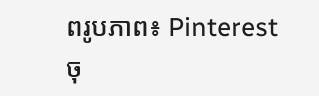ពរូបភាព៖ Pinterest
ចុ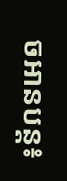ចអានបន្ត៖